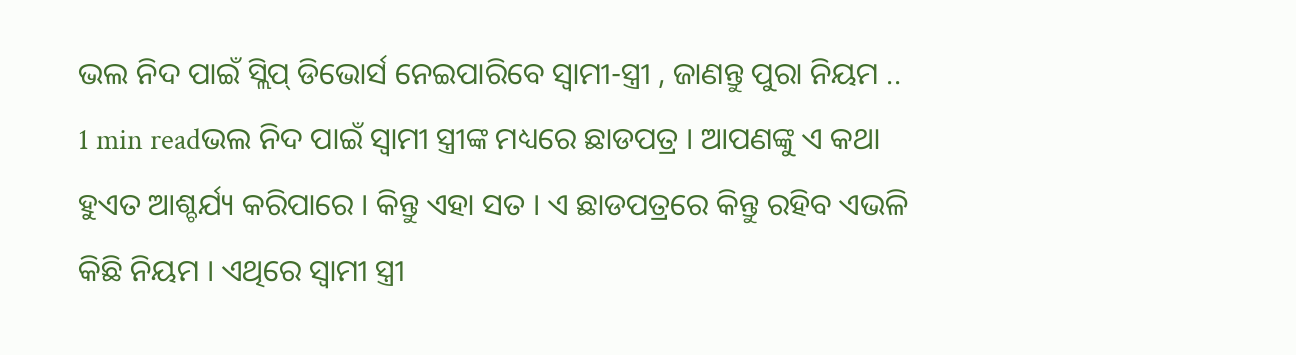ଭଲ ନିଦ ପାଇଁ ସ୍ଲିପ୍ ଡିଭୋର୍ସ ନେଇପାରିବେ ସ୍ୱାମୀ-ସ୍ତ୍ରୀ , ଜାଣନ୍ତୁ ପୁରା ନିୟମ ..
1 min readଭଲ ନିଦ ପାଇଁ ସ୍ୱାମୀ ସ୍ତ୍ରୀଙ୍କ ମଧ୍ୟରେ ଛାଡପତ୍ର । ଆପଣଙ୍କୁ ଏ କଥା ହୁଏତ ଆଶ୍ଚର୍ଯ୍ୟ କରିପାରେ । କିନ୍ତୁ ଏହା ସତ । ଏ ଛାଡପତ୍ରରେ କିନ୍ତୁ ରହିବ ଏଭଳି କିଛି ନିୟମ । ଏଥିରେ ସ୍ୱାମୀ ସ୍ତ୍ରୀ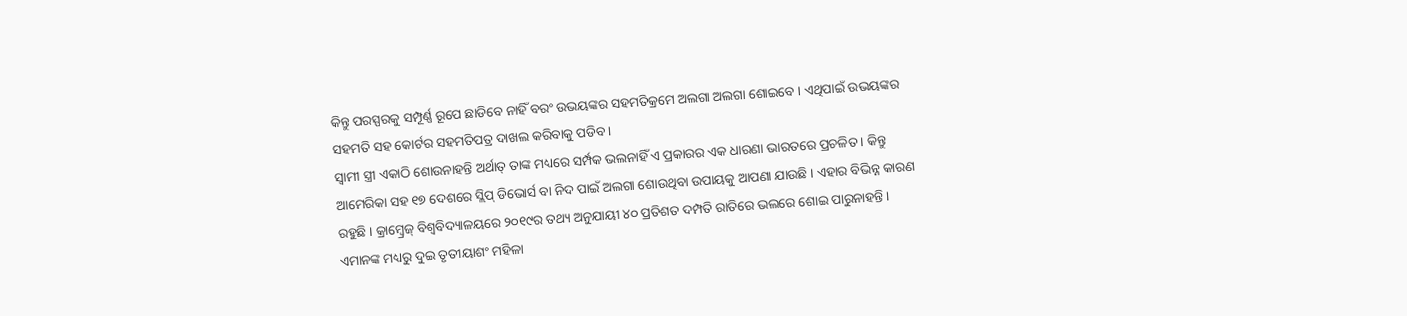କିନ୍ତୁ ପରସ୍ପରକୁ ସମ୍ପୂର୍ଣ୍ଣ ରୂପେ ଛାଡିବେ ନାହିଁ ବରଂ ଉଭୟଙ୍କର ସହମତିକ୍ରମେ ଅଲଗା ଅଲଗା ଶୋଇବେ । ଏଥିପାଇଁ ଉଭୟଙ୍କର ସହମତି ସହ କୋର୍ଟର ସହମତିପତ୍ର ଦାଖଲ କରିବାକୁ ପଡିବ ।
ସ୍ୱାମୀ ସ୍ତ୍ରୀ ଏକାଠି ଶୋଉନାହନ୍ତି ଅର୍ଥାତ୍ ତାଙ୍କ ମଧ୍ୟରେ ସର୍ମ୍ପକ ଭଲନାହିଁ ଏ ପ୍ରକାରର ଏକ ଧାରଣା ଭାରତରେ ପ୍ରଚଳିତ । କିନ୍ତୁ ଆମେରିକା ସହ ୧୭ ଦେଶରେ ସ୍ଲିପ୍ ଡିଭୋର୍ସ ବା ନିଦ ପାଇଁ ଅଲଗା ଶୋଉଥିବା ଉପାୟକୁ ଆପଣା ଯାଉଛି । ଏହାର ବିଭିନ୍ନ କାରଣ ରହୁଛି । କ୍ରାମ୍ବ୍ରେଜ୍ ବିଶ୍ୱବିଦ୍ୟାଳୟରେ ୨୦୧୯ର ତଥ୍ୟ ଅନୁଯାୟୀ ୪୦ ପ୍ରତିଶତ ଦମ୍ପତି ରାତିରେ ଭଲରେ ଶୋଇ ପାରୁନାହନ୍ତି । ଏମାନଙ୍କ ମଧ୍ୟରୁ ଦୁଇ ତୃତୀୟାଶଂ ମହିଳା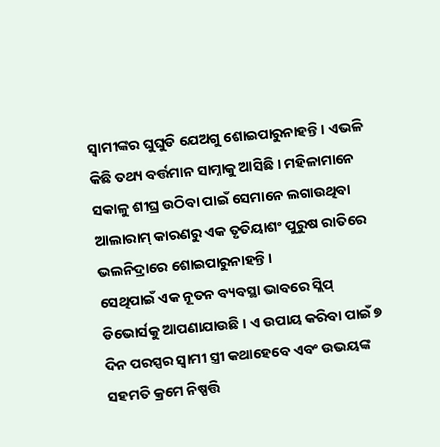ସ୍ୱାମୀଙ୍କର ଘୁଘୁଡି ଯେଅଗୁ ଶୋଇପାରୁନାହନ୍ତି । ଏଭଳି କିଛି ତଥ୍ୟ ବର୍ତ୍ତମାନ ସାମ୍ନାକୁ ଆସିଛି । ମହିଳାମାନେ ସକାଳୁ ଶୀଘ୍ର ଉଠିବା ପାଇଁ ସେମାନେ ଲଗାଉଥିବା ଆଲାରାମ୍ କାରଣରୁ ଏକ ତୃତିୟାଶଂ ପୁରୁଷ ରାତିରେ ଭଲନିଦ୍ରାରେ ଶୋଇପାରୁନାହନ୍ତି ।
ସେଥିପାଇଁ ଏକ ନୂତନ ବ୍ୟବସ୍ଥା ଭାବରେ ସ୍ଲିପ୍ ଡିଭୋର୍ସକୁ ଆପଣାଯାଉଛି । ଏ ଉପାୟ କରିବା ପାଇଁ ୭ ଦିନ ପରସ୍ପର ସ୍ୱାମୀ ସ୍ତ୍ରୀ କଥାହେବେ ଏବଂ ଉଭୟଙ୍କ ସହମତି କ୍ରମେ ନିଷ୍ପତ୍ତି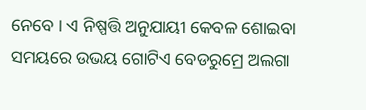ନେବେ । ଏ ନିଷ୍ପତ୍ତି ଅନୁଯାୟୀ କେବଳ ଶୋଇବା ସମୟରେ ଉଭୟ ଗୋଟିଏ ବେଡରୁମ୍ରେ ଅଲଗା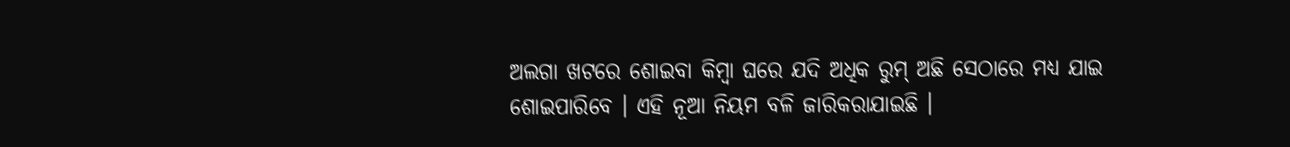ଅଲଗା ଖଟରେ ଶୋଇବା କିମ୍ବା ଘରେ ଯଦି ଅଧିକ ରୁମ୍ ଅଛି ସେଠାରେ ମଧ୍ୟ ଯାଇ ଶୋଇପାରିବେ । ଏହି ନୂଆ ନିୟମ ବଳି ଜାରିକରାଯାଇଛି ।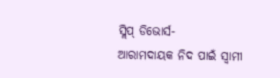ସ୍ଲିପ୍ ଡିଭୋର୍ସ-
ଆରାମଦାୟକ ନିଦ ପାଇଁ ସ୍ୱାମୀ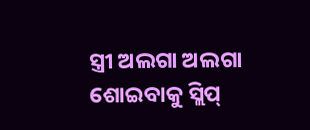ସ୍ତ୍ରୀ ଅଲଗା ଅଲଗା ଶୋଇବାକୁ ସ୍ଲିପ୍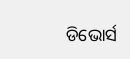ଡିଭୋର୍ସ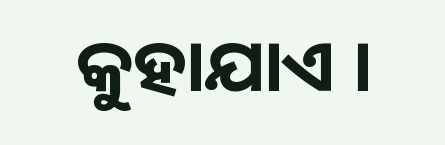କୁହାଯାଏ ।